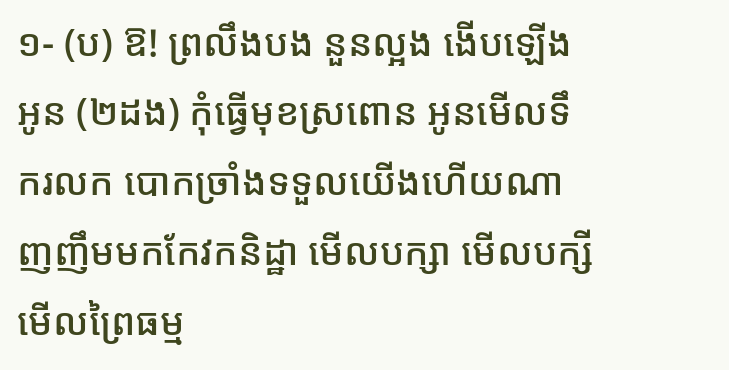១- (ប) ឱ! ព្រលឹងបង នួនល្អង ងើបឡើងអូន (២ដង) កុំធ្វើមុខស្រពោន អូនមើលទឹករលក បោកច្រាំងទទួលយើងហើយណា ញញឹមមកកែវកនិដ្ឋា មើលបក្សា មើលបក្សី មើលព្រៃធម្ម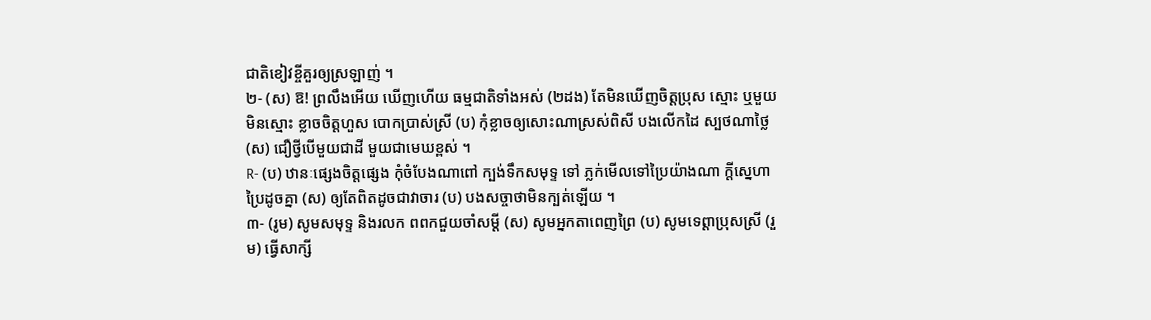ជាតិខៀវខ្ចីគួរឲ្យស្រឡាញ់ ។
២- (ស) ឱ! ព្រលឹងអើយ ឃើញហើយ ធម្មជាតិទាំងអស់ (២ដង) តែមិនឃើញចិត្តប្រុស ស្មោះ ឬមួយមិនស្មោះ ខ្លាចចិត្តហួស បោកប្រាស់ស្រី (ប) កុំខ្លាចឲ្យសោះណាស្រស់ពិសី បងលើកដៃ ស្បថណាថ្លៃ (ស) ជឿថ្វីបើមួយជាដី មួយជាមេឃខ្ពស់ ។
R- (ប) ឋានៈផ្សេងចិត្តផ្សេង កុំចំបែងណាពៅ ក្បង់ទឹកសមុទ្ទ ទៅ ភ្លក់មើលទៅប្រៃយ៉ាងណា ក្តីស្នេហាប្រៃដូចគ្នា (ស) ឲ្យតែពិតដូចជាវាចារ (ប) បងសច្ចាថាមិនក្បត់ឡើយ ។
៣- (រូម) សូមសមុទ្ទ និងរលក ពពកជួយចាំសម្តី (ស) សូមអ្នកតាពេញព្រៃ (ប) សូមទេព្តាប្រុសស្រី (រួម) ធ្វើសាក្សី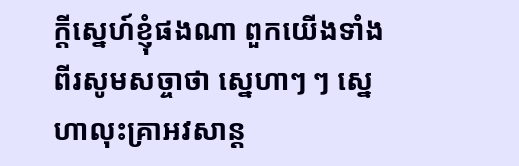ក្តីស្នេហ៍ខ្ញុំផងណា ពួកយើងទាំងពីរសូមសច្ចាថា ស្នេហាៗ ៗ ស្នេហាលុះគ្រាអវសាន្ត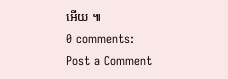អើយ ៕
0 comments:
Post a Comment